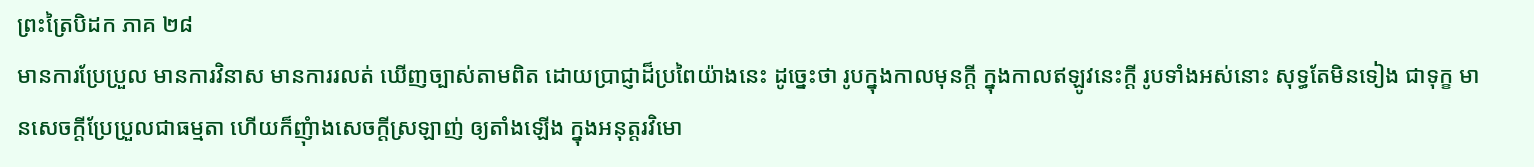ព្រះត្រៃបិដក ភាគ ២៨
មានការប្រែប្រួល មានការវិនាស មានការរលត់ ឃើញច្បាស់តាមពិត ដោយប្រាជ្ញាដ៏ប្រពៃយ៉ាងនេះ ដូច្នេះថា រូបក្នុងកាលមុនក្តី ក្នុងកាលឥឡូវនេះក្តី រូបទាំងអស់នោះ សុទ្ធតែមិនទៀង ជាទុក្ខ មានសេចក្តីប្រែប្រួលជាធម្មតា ហើយក៏ញុំាងសេចក្តីស្រឡាញ់ ឲ្យតាំងឡើង ក្នុងអនុត្តរវិមោ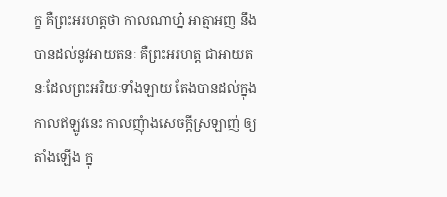ក្ខ គឺព្រះអរហត្តថា កាលណាហ្ន៎ អាត្មាអញ នឹងបានដល់នូវអាយតនៈ គឺព្រះអរហត្ត ជាអាយតនៈដែលព្រះអរិយៈទាំងឡាយ តែងបានដល់ក្នុងកាលឥឡូវនេះ កាលញុំាងសេចក្តីស្រឡាញ់ ឲ្យតាំងឡើង ក្នុ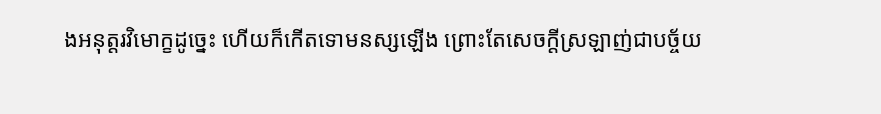ងអនុត្តរវិមោក្ខដូច្នេះ ហើយក៏កើតទោមនស្សឡើង ព្រោះតែសេចក្តីស្រឡាញ់ជាបច្ច័យ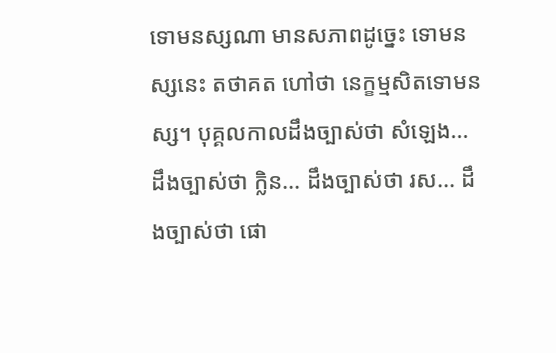ទោមនស្សណា មានសភាពដូច្នេះ ទោមនស្សនេះ តថាគត ហៅថា នេក្ខម្មសិតទោមនស្ស។ បុគ្គលកាលដឹងច្បាស់ថា សំឡេង... ដឹងច្បាស់ថា ក្លិន... ដឹងច្បាស់ថា រស... ដឹងច្បាស់ថា ផោ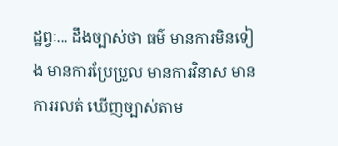ដ្ឋព្វៈ... ដឹងច្បាស់ថា ធម៌ មានការមិនទៀង មានការប្រែប្រួល មានការវិនាស មានការរលត់ ឃើញច្បាស់តាម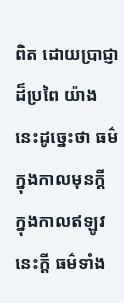ពិត ដោយប្រាជ្ញាដ៏ប្រពៃ យ៉ាងនេះដូច្នេះថា ធម៌ ក្នុងកាលមុនក្តី ក្នុងកាលឥឡូវនេះក្តី ធម៌ទាំង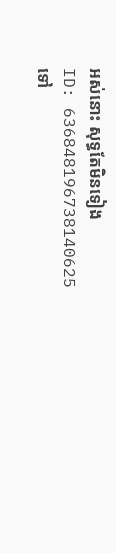អស់នោះ សុទ្ធតែមិនទៀង
ID: 636848196738140625
ទៅ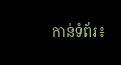កាន់ទំព័រ៖